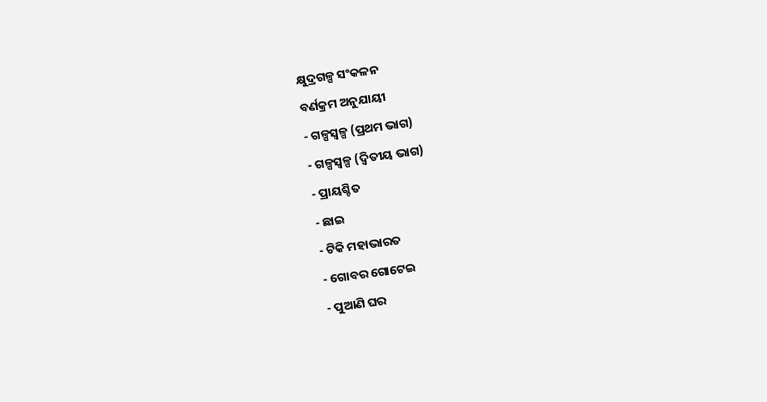କ୍ଷୁଦ୍ରଗଳ୍ପ ସଂକଳନ
ବର୍ଣକ୍ରମ ଅନୁଯାୟୀ
- ଗଳ୍ପସ୍ୱଳ୍ପ (ପ୍ରଥମ ଭାଗ)
- ଗଳ୍ପସ୍ୱଳ୍ପ (ଦ୍ୱିତୀୟ ଭାଗ)
- ପ୍ରାୟଶ୍ଚିତ
- ଛାଇ
- ଟିକି ମହାଭାରତ
- ଗୋବର ଗୋଟେଇ
- ପୁଆଣି ଘର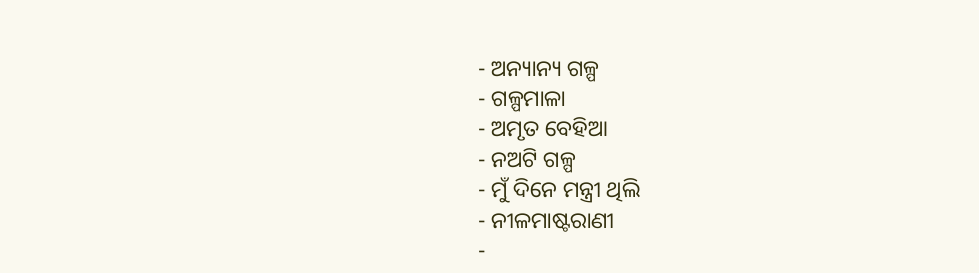- ଅନ୍ୟାନ୍ୟ ଗଳ୍ପ
- ଗଳ୍ପମାଳା
- ଅମୃତ ବେହିଆ
- ନଅଟି ଗଳ୍ପ
- ମୁଁ ଦିନେ ମନ୍ତ୍ରୀ ଥିଲି
- ନୀଳମାଷ୍ଟରାଣୀ
-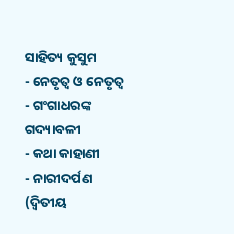ସାହିତ୍ୟ କୁସୁମ
- ନେତୃତ୍ୱ ଓ ନେତୃତ୍ୱ
- ଗଂଗାଧରଙ୍କ ଗଦ୍ୟାବଳୀ
- କଥା କାହାଣୀ
- ନାରୀଦର୍ପଣ (ଦ୍ୱିତୀୟ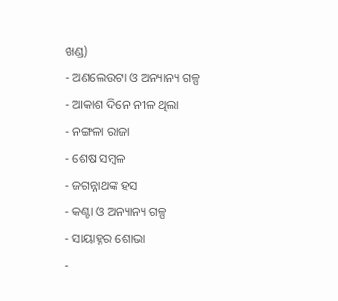ଖଣ୍ଡ)
- ଅଣଲେଉଟା ଓ ଅନ୍ୟାନ୍ୟ ଗଳ୍ପ
- ଆକାଶ ଦିନେ ନୀଳ ଥିଲା
- ନଙ୍ଗଳା ରାଜା
- ଶେଷ ସମ୍ୱଳ
- ଜଗନ୍ନାଥଙ୍କ ହସ
- କଣ୍ଟା ଓ ଅନ୍ୟାନ୍ୟ ଗଳ୍ପ
- ସାୟାହ୍ନର ଶୋଭା
-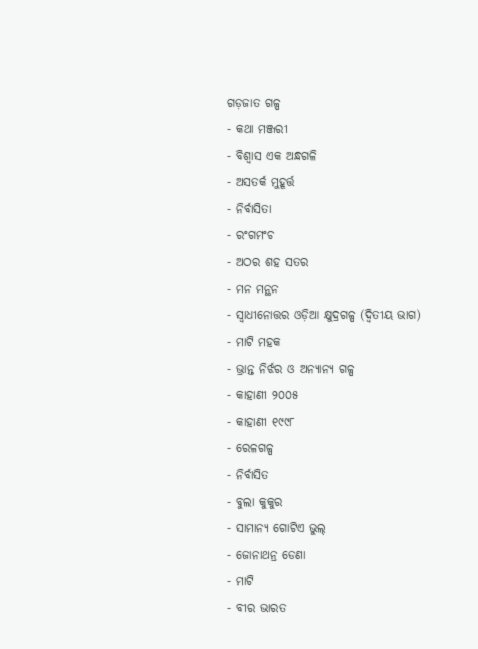ଗଡ଼ଜାତ ଗଳ୍ପ
- କଥା ମଞ୍ଜରୀ
- ବିଶ୍ୱାସ ଏକ ଅନ୍ଧଗଳି
- ଅସତର୍କ ମୁହୂର୍ତ୍ତ
- ନିର୍ବାସିତା
- ରଂଗମଂଚ
- ଅଠର ଶହ ସତର
- ମନ ମନ୍ଥନ
- ସ୍ୱାଧୀନୋତ୍ତର ଓଡ଼ିଆ କ୍ଷୁଦ୍ରଗଳ୍ପ (ଦ୍ୱିତୀୟ ଭାଗ)
- ମାଟି ମହକ
- ଭ୍ରାନ୍ତ ନିର୍ଝର ଓ ଅନ୍ୟାନ୍ୟ ଗଳ୍ପ
- କାହାଣୀ ୨୦୦୫
- କାହାଣୀ ୧୯୯୮
- ରେଳଗଳ୍ପ
- ନିର୍ବାସିତ
- ବୁଲା କୁକୁର
- ସାମାନ୍ୟ ଗୋଟିଏ ଭୁଲ୍
- ଜୋନାଥନ୍ର ଡେଣା
- ମାଟି
- ବୀର ଭାରତ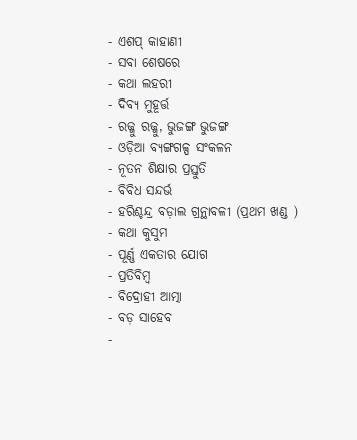- ଏଶପ୍ କାହାଣୀ
- ସବା ଶେଷରେ
- କଥା ଲହରୀ
- ଦିବ୍ୟ ମୁହୂର୍ତ୍ତ
- ରଜ୍ଜୁ ରଜ୍ଜୁ, ଭୁଜଙ୍ଗ ଭୁଜଙ୍ଗ
- ଓଡ଼ିଆ ବ୍ୟଙ୍ଗଗଳ୍ପ ସଂକଳନ
- ନୂତନ ଶିକ୍ଷାର ପ୍ରସ୍ତୁତି
- ବିବିଧ ସନ୍ଦର୍ଭ
- ହରିଶ୍ଚନ୍ଦ୍ର ବଡ଼ାଲ ଗ୍ରନ୍ଥାବଳୀ (ପ୍ରଥମ ଖଣ୍ଡ )
- କଥା କୁସୁମ
- ପୂର୍ଣ୍ଣ ଏକତାର ଯୋଗ
- ପ୍ରତିବିମ୍ବ
- ବିଦ୍ରୋହୀ ଆତ୍ମା
- ବଡ଼ ସାହେବ
-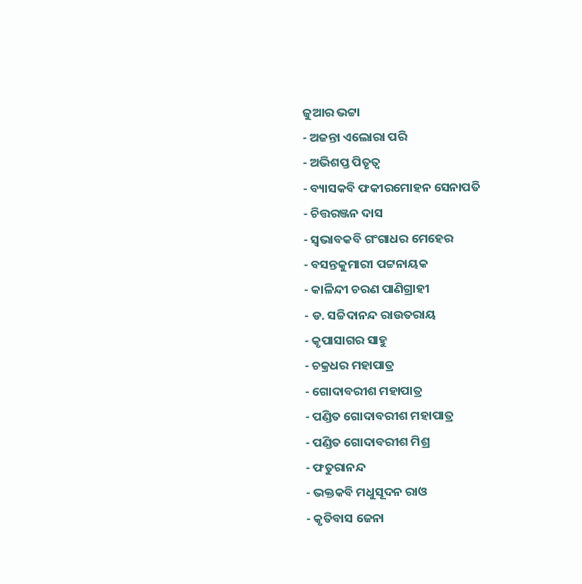ଜୁଆର ଭଟ୍ଟା
- ଅଜନ୍ତା ଏଲୋରା ପରି
- ଅଭିଶପ୍ତ ପିତୃତ୍ୱ
- ବ୍ୟାସକବି ଫକୀରମୋହନ ସେନାପତି
- ଚିତ୍ତରଞ୍ଜନ ଦାସ
- ସ୍ୱଭାବକବି ଗଂଗାଧର ମେହେର
- ବସନ୍ତକୁମାରୀ ପଟ୍ଟନାୟକ
- କାଳିନ୍ଦୀ ଚରଣ ପାଣିଗ୍ରାହୀ
- ଡ. ସଚ୍ଚିଦାନନ୍ଦ ରାଉତରାୟ
- କୃପାସାଗର ସାହୁ
- ଚକ୍ରଧର ମହାପାତ୍ର
- ଗୋଦାବରୀଶ ମହାପାତ୍ର
- ପଣ୍ଡିତ ଗୋଦାବରୀଶ ମହାପାତ୍ର
- ପଣ୍ଡିତ ଗୋଦାବରୀଶ ମିଶ୍ର
- ଫତୁରାନନ୍ଦ
- ଭକ୍ତକବି ମଧୁସୂଦନ ରାଓ
- କୃତିବାସ ଜେନା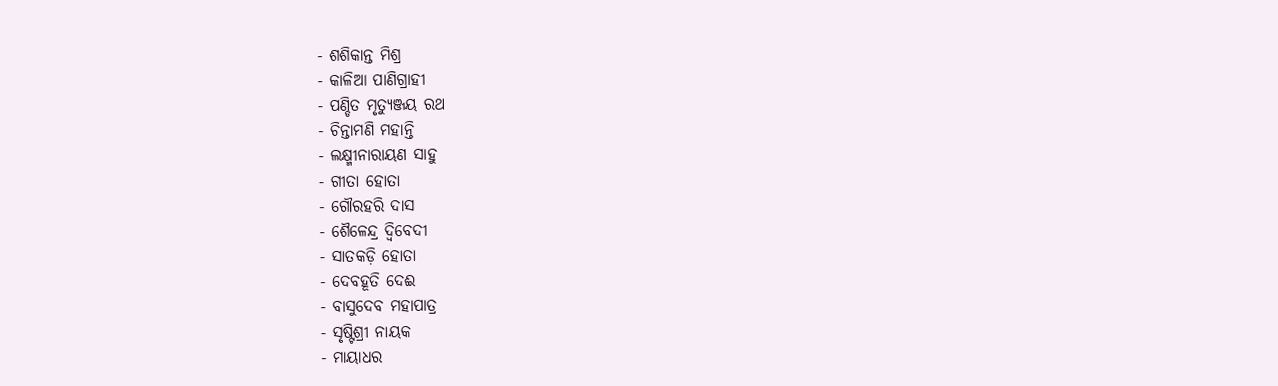- ଶଶିକାନ୍ତ ମିଶ୍ର
- କାଳିଆ ପାଣିଗ୍ରାହୀ
- ପଣ୍ଡିତ ମୃତ୍ୟୁଞ୍ଜୟ ରଥ
- ଚିନ୍ତାମଣି ମହାନ୍ତି
- ଲକ୍ଷ୍ମୀନାରାୟଣ ସାହୁ
- ଗୀତା ହୋତା
- ଗୌରହରି ଦାସ
- ଶୈଳେନ୍ଦ୍ର ଦ୍ୱିବେଦୀ
- ସାତକଡ଼ି ହୋତା
- ଦେବହୂତି ଦେଈ
- ବାସୁଦେବ ମହାପାତ୍ର
- ସୃଷ୍ଟିଶ୍ରୀ ନାୟକ
- ମାୟାଧର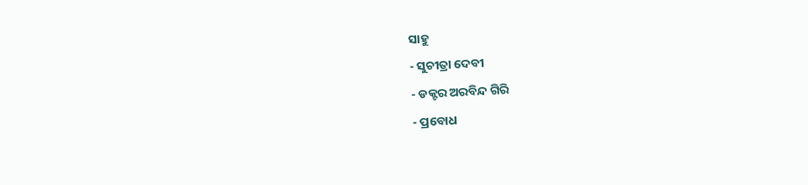ସାହୁ
- ସୁଚୀତ୍ରା ଦେବୀ
- ଡକ୍ଟର ଅରବିନ୍ଦ ଗିରି
- ପ୍ରବୋଧ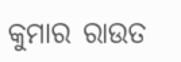କୁମାର ରାଉତ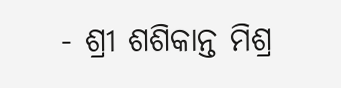- ଶ୍ରୀ ଶଶିକାନ୍ତ ମିଶ୍ର